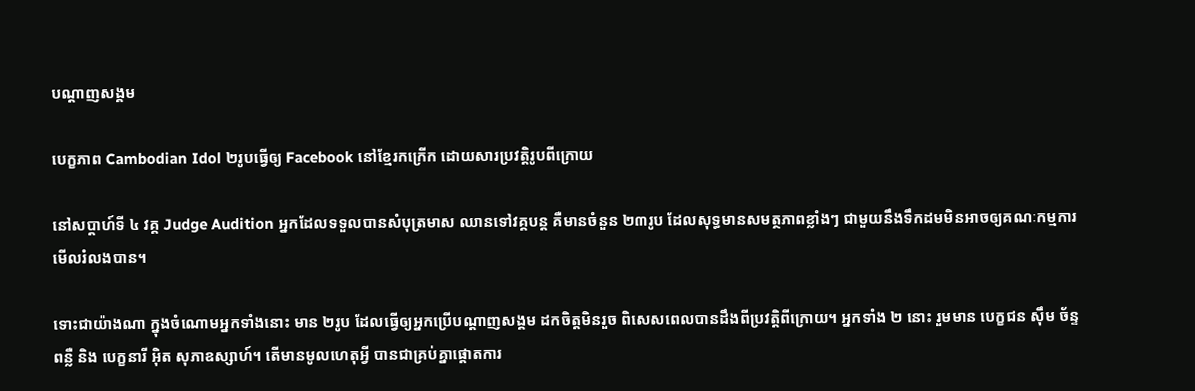បណ្តាញសង្គម

បេក្ខភាព Cambodian Idol ២រូបធ្វើឲ្យ Facebook នៅខ្មែរកក្រើក ដោយសារប្រវត្តិរូបពីក្រោយ

នៅសប្ដាហ៍ទី ៤ វគ្គ Judge Audition អ្នកដែលទទួលបានសំបុត្រមាស ឈានទៅវគ្គបន្ត គឺមានចំនួន ២៣រូប ដែលសុទ្ធមានសមត្ថភាពខ្លាំងៗ ជាមួយនឹងទឹកដមមិនអាចឲ្យគណៈកម្មការមើលរំលងបាន។

ទោះជាយ៉ាងណា ក្នុងចំណោមអ្នកទាំងនោះ មាន ២រូប ដែលធ្វើឲ្យអ្នកប្រើបណ្ដាញសង្គម ដកចិត្តមិនរួច ពិសេសពេលបានដឹងពីប្រវត្តិពីក្រោយ។ អ្នកទាំង ២ នោះ រួមមាន បេក្ខជន ស៊ឹម ច័ន្ទពន្លឺ និង បេក្ខនារី អ៊ិត សុភាឧស្សាហ៍។ តើមានមូលហេតុអ្វី បានជាគ្រប់គ្នាផ្ដោតការ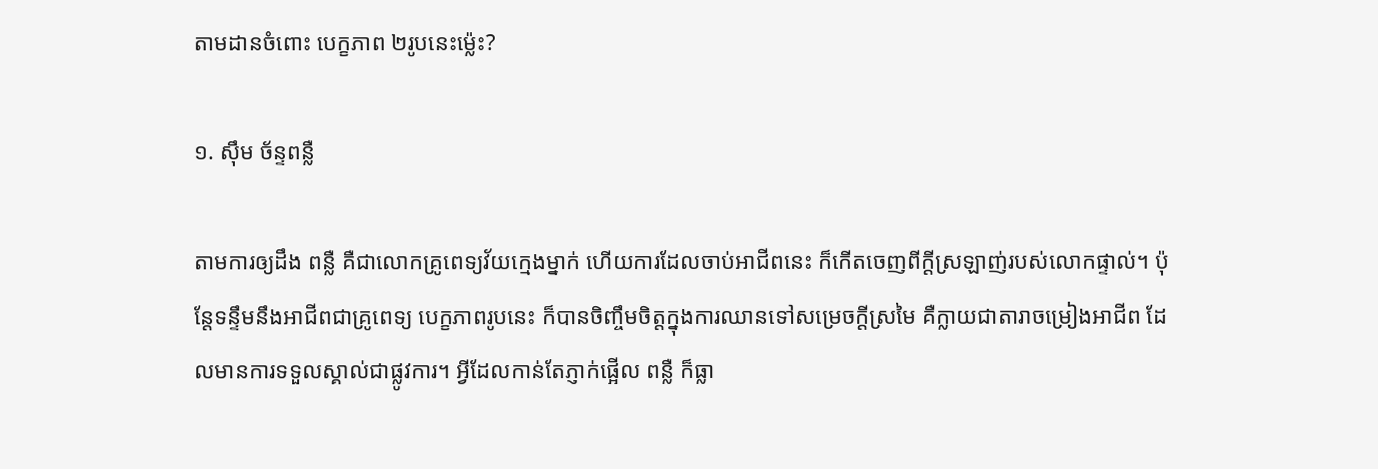តាមដានចំពោះ បេក្ខភាព ២រូបនេះម្ល៉េះ?

១. ស៊ឹម ច័ន្ទពន្លឺ

តាមការឲ្យដឹង ពន្លឺ គឺជាលោកគ្រូពេទ្យវ័យក្មេងម្នាក់ ហើយការដែលចាប់អាជីពនេះ ក៏កើតចេញពីក្ដីស្រឡាញ់របស់លោកផ្ទាល់។ ប៉ុន្តែទន្ទឹមនឹងអាជីពជាគ្រូពេទ្យ បេក្ខភាពរូបនេះ ក៏បានចិញ្ចឹមចិត្តក្នុងការឈានទៅសម្រេចក្ដីស្រមៃ គឺក្លាយជាតារាចម្រៀងអាជីព ដែលមានការទទួលស្គាល់ជាផ្លូវការ។ អ្វីដែលកាន់តែភ្ញាក់ផ្អើល ពន្លឺ ក៏ធ្លា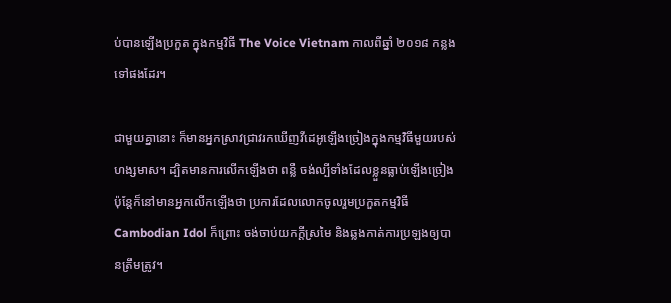ប់បានឡើងប្រកួត ក្នុងកម្មវិធី The Voice Vietnam កាលពីឆ្នាំ ២០១៨ កន្លងទៅផងដែរ។

ជាមួយគ្នានោះ ក៏មានអ្នកស្រាវជ្រាវរកឃើញវីដេអូឡើងច្រៀងក្នុងកម្មវិធីមួយរបស់ ហង្សមាស។ ដ្បិតមានការលើកឡើងថា ពន្លឺ ចង់ល្បីទាំងដែលខ្លួនធ្លាប់ឡើងច្រៀង ប៉ុន្តែក៏នៅមានអ្នកលើកឡើងថា ប្រការដែលលោកចូលរួមប្រកួតកម្មវិធី Cambodian Idol ក៏ព្រោះ ចង់ចាប់យកក្ដីស្រមៃ និងឆ្លងកាត់ការប្រឡងឲ្យបានត្រឹមត្រូវ។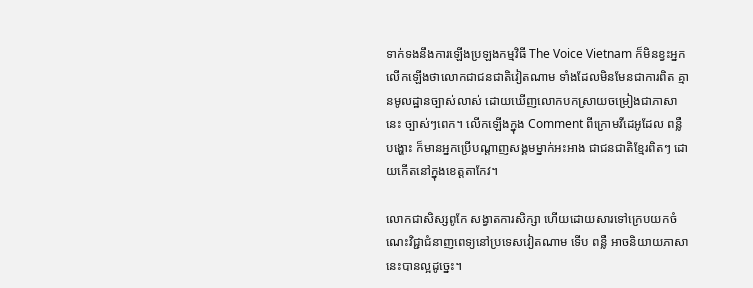ទាក់ទងនឹងការឡើងប្រឡងកម្មវិធី The Voice Vietnam ក៏មិនខ្វះអ្នកលើកឡើងថាលោកជាជនជាតិវៀតណាម ទាំងដែលមិនមែនជាការពិត គ្មានមូលដ្ឋានច្បាស់លាស់ ដោយឃើញលោកបកស្រាយចម្រៀងជាភាសានេះ ច្បាស់ៗពេក។ លើកឡើងក្នុង Comment ពីក្រោមវីដេអូដែល ពន្លឺ បង្ហោះ ក៏មានអ្នកប្រើបណ្ដាញសង្គមម្នាក់អះអាង ជាជនជាតិខ្មែរពិតៗ ដោយកើតនៅក្នុងខេត្តតាកែវ។

លោកជាសិស្សពូកែ សង្វាតការសិក្សា ហើយដោយសារទៅក្រេបយកចំណេះវិជ្ជាជំនាញពេទ្យនៅប្រទេសវៀតណាម ទើប ពន្លឺ អាចនិយាយភាសានេះបានល្អដូច្នេះ។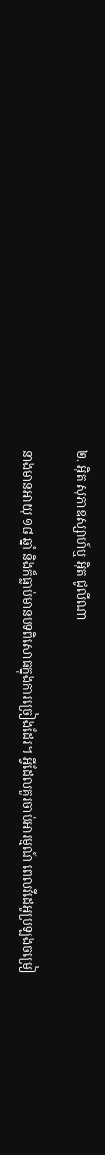២. អ៊ិត សុភាឧស្សាហ៍ឬ អ៊ិត ជូលីណា

នាងមានអាយុ ១៨ ឆ្នាំ និងក៏ធ្លាប់មានបទពិសោធក្នុងការច្រៀងដែរ។ អ្វីដែលគួរចាប់អារម្មណ៍ ពេលវីដេអូប្រឡងចម្រៀ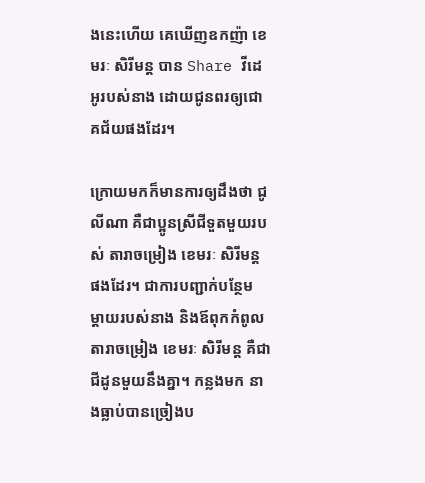ងនេះហើយ គេឃើញឧកញ៉ា ខេមរៈ សិរីមន្ត បាន Share វីដេអូរបស់នាង ដោយជូនពរឲ្យជោគជ័យផងដែរ។

ក្រោយមកក៏មានការឲ្យដឹងថា ជូលីណា គឺជាប្អូនស្រីជីទួតមួយរបស់ តារាចម្រៀង ខេមរៈ សិរីមន្ត ផងដែរ។ ជាការបញ្ជាក់បន្ថែម ម្ដាយរបស់នាង និងឪពុកកំពូលតារាចម្រៀង ខេមរៈ សិរីមន្ត គឺជាជីដូនមួយនឹងគ្នា។ កន្លងមក នាងធ្លាប់បានច្រៀងប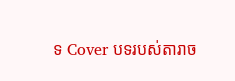ទ Cover បទរបស់តារាច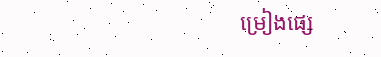ម្រៀងផ្សេ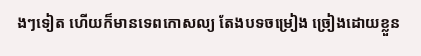ងៗទៀត ហើយក៏មានទេពកោសល្យ តែងបទចម្រៀង ច្រៀងដោយខ្លួន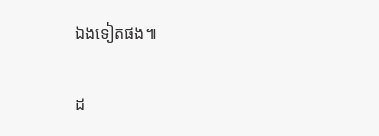ឯងទៀតផង៕

ដ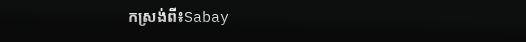កស្រង់ពី៖Sabay